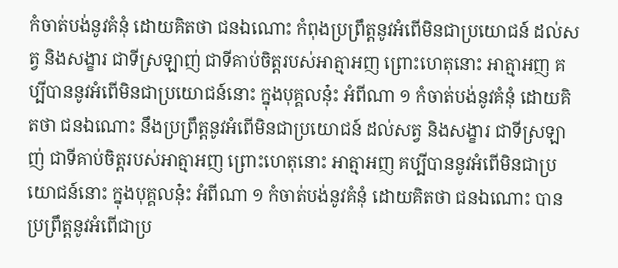កំចាត់បង់នូវគំនុំ ដោយគិតថា ជនឯណោះ កំពុងប្រព្រឹត្តនូវអំពើមិនជាប្រយោជន៍ ដល់សត្វ និងសង្ខារ ជាទីស្រឡាញ់ ជាទីគាប់ចិត្តរបស់អាត្មាអញ ព្រោះហេតុនោះ អាត្មាអញ គប្បីបាននូវអំពើមិនជាប្រយោជន៍នោះ ក្នុងបុគ្គលនុ៎ះ អំពីណា ១ កំចាត់បង់នូវគំនុំ ដោយគិតថា ជនឯណោះ នឹងប្រព្រឹត្តនូវអំពើមិនជាប្រយោជន៍ ដល់សត្វ និងសង្ខារ ជាទីស្រឡាញ់ ជាទីគាប់ចិត្តរបស់អាត្មាអញ ព្រោះហេតុនោះ អាត្មាអញ គប្បីបាននូវអំពើមិនជាប្រយោជន៍នោះ ក្នុងបុគ្គលនុ៎ះ អំពីណា ១ កំចាត់បង់នូវគំនុំ ដោយគិតថា ជនឯណោះ បានប្រព្រឹត្តនូវអំពើជាប្រ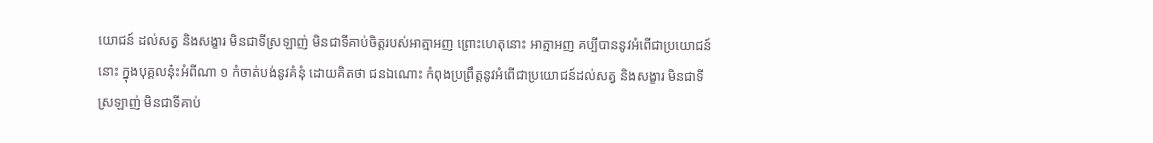យោជន៍ ដល់សត្វ និងសង្ខារ មិនជាទីស្រឡាញ់ មិនជាទីគាប់ចិត្តរបស់អាត្មាអញ ព្រោះហេតុនោះ អាត្មាអញ គប្បីបាននូវអំពើជាប្រយោជន៍នោះ ក្នុងបុគ្គលនុ៎ះអំពីណា ១ កំចាត់បង់នូវគំនុំ ដោយគិតថា ជនឯណោះ កំពុងប្រព្រឹត្តនូវអំពើជាប្រយោជន៍ដល់សត្វ និងសង្ខារ មិនជាទីស្រឡាញ់ មិនជាទីគាប់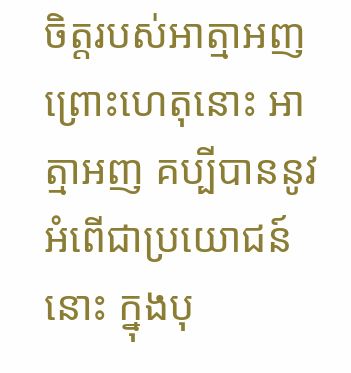ចិត្តរបស់អាត្មាអញ ព្រោះហេតុនោះ អាត្មាអញ គប្បីបាននូវអំពើជាប្រយោជន៍នោះ ក្នុងបុ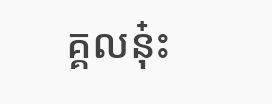គ្គលនុ៎ះ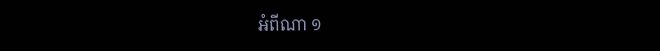អំពីណា ១